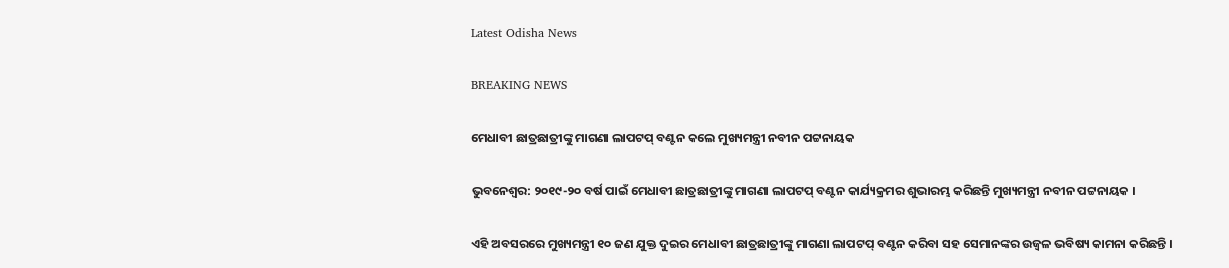Latest Odisha News

BREAKING NEWS

ମେଧାବୀ ଛାତ୍ରଛାତ୍ରୀଙ୍କୁ ମାଗଣା ଲାପଟପ୍ ବଣ୍ଟନ କଲେ ମୁଖ୍ୟମନ୍ତ୍ରୀ ନବୀନ ପଟ୍ଟନାୟକ

ଭୁବନେଶ୍ୱର: ୨୦୧୯-୨୦ ବର୍ଷ ପାଇଁ ମେଧାବୀ ଛାତ୍ରଛାତ୍ରୀଙ୍କୁ ମାଗଣା ଲାପଟପ୍ ବଣ୍ଟନ କାର୍ଯ୍ୟକ୍ରମର ଶୁଭାରମ୍ଭ କରିଛନ୍ତି ମୁଖ୍ୟମନ୍ତ୍ରୀ ନବୀନ ପଟ୍ଟନାୟକ ।

ଏହି ଅବସରରେ ମୁଖ୍ୟମନ୍ତ୍ରୀ ୧୦ ଜଣ ଯୁକ୍ତ ଦୁଇର ମେଧାବୀ ଛାତ୍ରଛାତ୍ରୀଙ୍କୁ ମାଗଣା ଲାପଟପ୍ ବଣ୍ଟନ କରିବା ସହ ସେମାନଙ୍କର ଉଜ୍ୱଳ ଭବିଷ୍ୟ କାମନା କରିଛନ୍ତି ।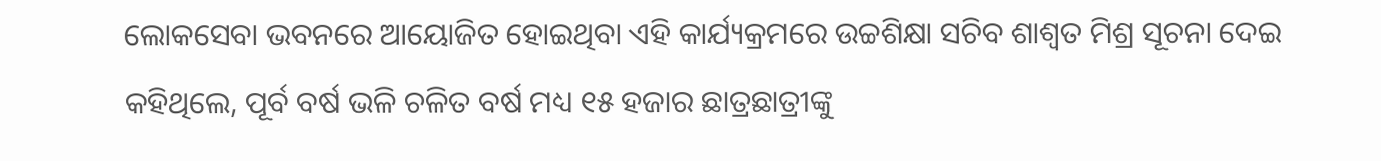ଲୋକସେବା ଭବନରେ ଆୟୋଜିତ ହୋଇଥିବା ଏହି କାର୍ଯ୍ୟକ୍ରମରେ ଉଚ୍ଚଶିକ୍ଷା ସଚିବ ଶାଶ୍ୱତ ମିଶ୍ର ସୂଚନା ଦେଇ କହିଥିଲେ, ପୂର୍ବ ବର୍ଷ ଭଳି ଚଳିତ ବର୍ଷ ମଧ୍ୟ ୧୫ ହଜାର ଛାତ୍ରଛାତ୍ରୀଙ୍କୁ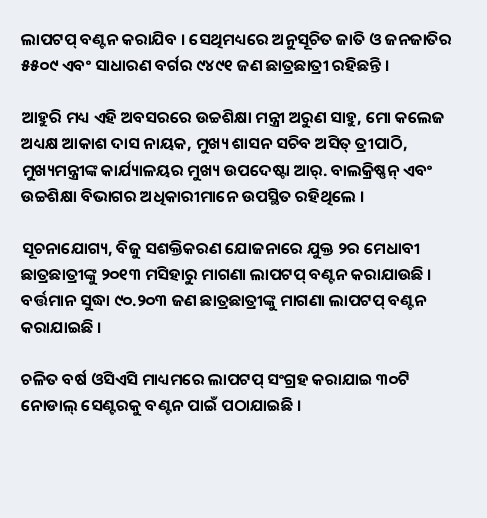ଲାପଟପ୍ ବଣ୍ଟନ କରାଯିବ । ସେଥିମଧ୍ୟରେ ଅନୁସୂଚିତ ଜାତି ଓ ଜନଜାତିର ୫୫୦୯ ଏବଂ ସାଧାରଣ ବର୍ଗର ୯୪୯୧ ଜଣ ଛାତ୍ରଛାତ୍ରୀ ରହିଛନ୍ତି ।

ଆହୁରି ମଧ୍ୟ ଏହି ଅବସରରେ ଉଚ୍ଚଶିକ୍ଷା ମନ୍ତ୍ରୀ ଅରୁଣ ସାହୁ, ମୋ କଲେଜ ଅଧ୍ୟକ୍ଷ ଆକାଶ ଦାସ ନାୟକ, ମୁଖ୍ୟ ଶାସନ ସଚିବ ଅସିତ୍ ତ୍ରୀପାଠି, ମୁଖ୍ୟମନ୍ତ୍ରୀଙ୍କ କାର୍ଯ୍ୟାଳୟର ମୁଖ୍ୟ ଉପଦେଷ୍ଟା ଆର୍. ବାଲକ୍ରିଷ୍ଣନ୍ ଏବଂ ଉଚ୍ଚଶିକ୍ଷା ବିଭାଗର ଅଧିକାରୀମାନେ ଉପସ୍ଥିତ ରହିଥିଲେ ।

ସୂଚନାଯୋଗ୍ୟ, ବିଜୁ ସଶକ୍ତିକରଣ ଯୋଜନାରେ ଯୁକ୍ତ ୨ର ମେଧାବୀ ଛାତ୍ରଛାତ୍ରୀଙ୍କୁ ୨୦୧୩ ମସିହାରୁ ମାଗଣା ଲାପଟପ୍ ବଣ୍ଟନ କରାଯାଉଛି । ବର୍ତ୍ତମାନ ସୁଦ୍ଧା ୯୦.୨୦୩ ଜଣ ଛାତ୍ରଛାତ୍ରୀଙ୍କୁ ମାଗଣା ଲାପଟପ୍ ବଣ୍ଟନ କରାଯାଇଛି ।

ଚଳିତ ବର୍ଷ ଓସିଏସି ମାଧ୍ୟମରେ ଲାପଟପ୍ ସଂଗ୍ରହ କରାଯାଇ ୩୦ଟି ନୋଡାଲ୍ ସେଣ୍ଟରକୁ ବଣ୍ଟନ ପାଇଁ ପଠାଯାଇଛି ।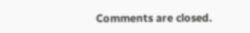Comments are closed.